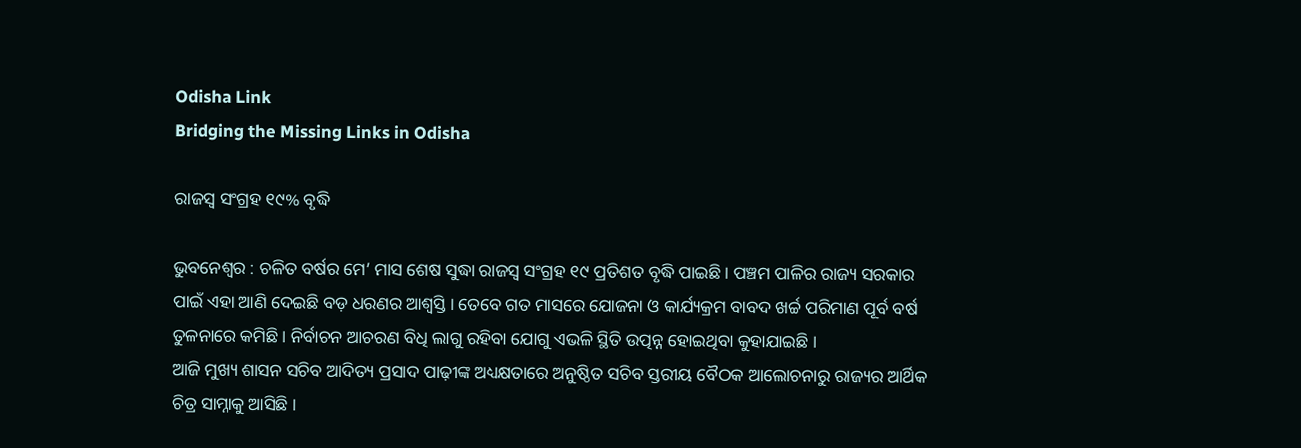Odisha Link
Bridging the Missing Links in Odisha

ରାଜସ୍ୱ ସଂଗ୍ରହ ୧୯% ବୃଦ୍ଧି

ଭୁବନେଶ୍ୱର : ଚଳିତ ବର୍ଷର ମେ’ ମାସ ଶେଷ ସୁଦ୍ଧା ରାଜସ୍ୱ ସଂଗ୍ରହ ୧୯ ପ୍ରତିଶତ ବୃଦ୍ଧି ପାଇଛି । ପଞ୍ଚମ ପାଳିର ରାଜ୍ୟ ସରକାର ପାଇଁ ଏହା ଆଣି ଦେଇଛି ବଡ଼ ଧରଣର ଆଶ୍ୱସ୍ତି । ତେବେ ଗତ ମାସରେ ଯୋଜନା ଓ କାର୍ଯ୍ୟକ୍ରମ ବାବଦ ଖର୍ଚ୍ଚ ପରିମାଣ ପୂର୍ବ ବର୍ଷ ତୁଳନାରେ କମିଛି । ନିର୍ବାଚନ ଆଚରଣ ବିଧି ଲାଗୁ ରହିବା ଯୋଗୁ ଏଭଳି ସ୍ଥିତି ଉତ୍ପନ୍ନ ହୋଇଥିବା କୁହାଯାଇଛି ।
ଆଜି ମୁଖ୍ୟ ଶାସନ ସଚିବ ଆଦିତ୍ୟ ପ୍ରସାଦ ପାଢ଼ୀଙ୍କ ଅଧ୍ୟକ୍ଷତାରେ ଅନୁଷ୍ଠିତ ସଚିବ ସ୍ତରୀୟ ବୈଠକ ଆଲୋଚନାରୁ ରାଜ୍ୟର ଆର୍ଥିକ ଚିତ୍ର ସାମ୍ନାକୁ ଆସିଛି ।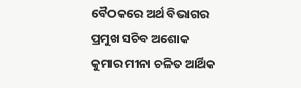ବୈଠକରେ ଅର୍ଥ ବିଭାଗର ପ୍ରମୁଖ ସଚିବ ଅଶୋକ କୁମାର ମୀନା ଚଳିତ ଆର୍ଥିକ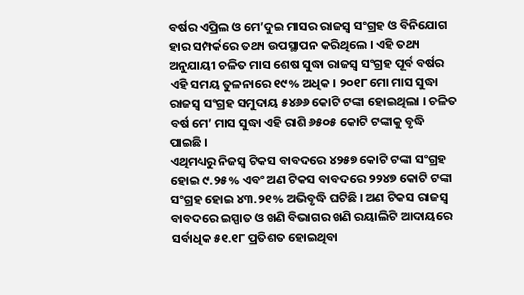ବର୍ଷର ଏପ୍ରିଲ ଓ ମେ’ଦୁଇ ମାସର ରାଜସ୍ୱ ସଂଗ୍ରହ ଓ ବିନିଯୋଗ ହାର ସମ୍ପର୍କରେ ତଥ୍ୟ ଉପସ୍ଥାପନ କରିଥିଲେ । ଏହି ତଥ୍ୟ ଅନୁଯାୟୀ ଚଳିତ ମାସ ଶେଷ ସୁଦ୍ଧା ରାଜସ୍ୱ ସଂଗ୍ରହ ପୂର୍ବ ବର୍ଷର ଏହି ସମୟ ତୁଳନାରେ ୧୯% ଅଧିକ । ୨୦୧୮ ମୋ ମାସ ସୁଦ୍ଧା ରାଜସ୍ୱ ସଂଗ୍ରହ ସମୁଦାୟ ୫୪୬୬ କୋଟି ଟଙ୍କା ହୋଇଥିଲା । ଚଳିତ ବର୍ଷ ମେ’ ମାସ ସୁଦ୍ଧା ଏହି ରାଶି ୬୫୦୫ କୋଟି ଟଙ୍କାକୁ ବୃଦ୍ଧି ପାଇଛି ।
ଏଥିମଧ୍ୟରୁ ନିଜସ୍ୱ ଟିକସ ବାବଦରେ ୪୨୫୭ କୋଟି ଟଙ୍କା ସଂଗ୍ରହ ହୋଇ ୯.୨୫% ଏବଂ ଅଣ ଟିକସ ବାବଦରେ ୨୨୪୭ କୋଟି ଟଙ୍କା ସଂଗ୍ରହ ହୋଇ ୪୩.୨୧% ଅଭିବୃଦ୍ଧି ଘଟିଛି । ଅଣ ଟିକସ ରାଜସ୍ୱ ବାବଦରେ ଇସ୍ପାତ ଓ ଖଣି ବିଭାଗର ଖଣି ରୟାଲିଟି ଆଦାୟରେ ସର୍ବାଧିକ ୫୧.୧୮ ପ୍ରତିଶତ ହୋଇଥିବା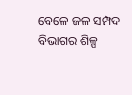ବେଳେ ଜଳ ସମ୍ପଦ ବିଭାଗର ଶିଳ୍ପ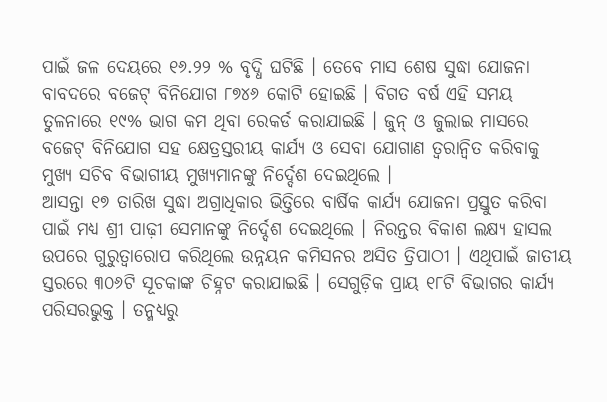ପାଇଁ ଜଳ ଦେୟରେ ୧୬.୨୨ % ବୃଦ୍ଧି ଘଟିଛି । ତେବେ ମାସ ଶେଷ ସୁଦ୍ଧା ଯୋଜନା ବାବଦରେ ବଜେଟ୍ ବିନିଯୋଗ ୮୭୪୬ କୋଟି ହୋଇଛି । ବିଗତ ବର୍ଷ ଏହି ସମୟ ତୁଳନାରେ ୧୯% ଭାଗ କମ ଥିବା ରେକର୍ଡ କରାଯାଇଛି । ଜୁନ୍ ଓ ଜୁଲାଇ ମାସରେ ବଜେଟ୍ ବିନିଯୋଗ ସହ କ୍ଷେତ୍ରସ୍ତରୀୟ କାର୍ଯ୍ୟ ଓ ସେବା ଯୋଗାଣ ତ୍ୱରାନ୍ୱିତ କରିବାକୁ ମୁଖ୍ୟ ସଚିବ ବିଭାଗୀୟ ମୁଖ୍ୟମାନଙ୍କୁ ନିର୍ଦ୍ଦେଶ ଦେଇଥିଲେ ।
ଆସନ୍ତା ୧୭ ତାରିଖ ସୁଦ୍ଧା ଅଗ୍ରାଧିକାର ଭିତ୍ତିରେ ବାର୍ଷିକ କାର୍ଯ୍ୟ ଯୋଜନା ପ୍ରସ୍ତୁତ କରିବା ପାଇଁ ମଧ୍ୟ ଶ୍ରୀ ପାଢ଼ୀ ସେମାନଙ୍କୁ ନିର୍ଦ୍ଦେଶ ଦେଇଥିଲେ । ନିରନ୍ତର ବିକାଶ ଲକ୍ଷ୍ୟ ହାସଲ ଉପରେ ଗୁରୁତ୍ୱାରୋପ କରିଥିଲେ ଉନ୍ନୟନ କମିସନର ଅସିତ ତ୍ରିପାଠୀ । ଏଥିପାଇଁ ଜାତୀୟ ସ୍ତରରେ ୩୦୬ଟି ସୂଚକାଙ୍କ ଚିହ୍ନଟ କରାଯାଇଛି । ସେଗୁଡ଼ିକ ପ୍ରାୟ ୧୮ଟି ବିଭାଗର କାର୍ଯ୍ୟ ପରିସରଭୁକ୍ତ । ତନ୍ମଧ୍ୟରୁ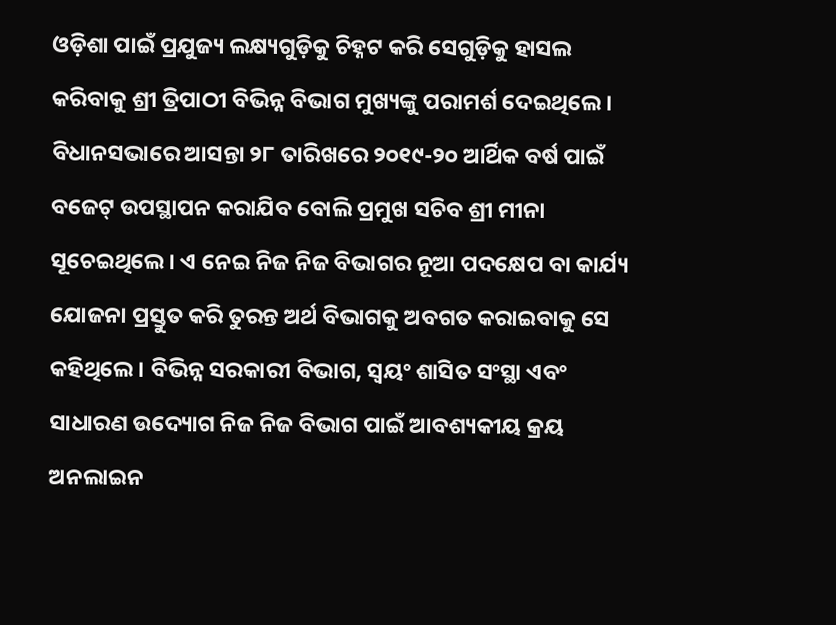ଓଡ଼ିଶା ପାଇଁ ପ୍ରଯୁଜ୍ୟ ଲକ୍ଷ୍ୟଗୁଡ଼ିକୁ ଚିହ୍ନଟ କରି ସେଗୁଡ଼ିକୁ ହାସଲ କରିବାକୁ ଶ୍ରୀ ତ୍ରିପାଠୀ ବିଭିନ୍ନ ବିଭାଗ ମୁଖ୍ୟଙ୍କୁ ପରାମର୍ଶ ଦେଇଥିଲେ ।
ବିଧାନସଭାରେ ଆସନ୍ତା ୨୮ ତାରିଖରେ ୨୦୧୯-୨୦ ଆର୍ଥିକ ବର୍ଷ ପାଇଁ ବଜେଟ୍ ଉପସ୍ଥାପନ କରାଯିବ ବୋଲି ପ୍ରମୁଖ ସଚିବ ଶ୍ରୀ ମୀନା ସୂଚେଇଥିଲେ । ଏ ନେଇ ନିଜ ନିଜ ବିଭାଗର ନୂଆ ପଦକ୍ଷେପ ବା କାର୍ଯ୍ୟ ଯୋଜନା ପ୍ରସ୍ତୁତ କରି ତୁରନ୍ତ ଅର୍ଥ ବିଭାଗକୁ ଅବଗତ କରାଇବାକୁ ସେ କହିଥିଲେ । ବିଭିନ୍ନ ସରକାରୀ ବିଭାଗ, ସ୍ୱୟଂ ଶାସିତ ସଂସ୍ଥା ଏବଂ ସାଧାରଣ ଉଦ୍ୟୋଗ ନିଜ ନିଜ ବିଭାଗ ପାଇଁ ଆବଶ୍ୟକୀୟ କ୍ରୟ ଅନଲାଇନ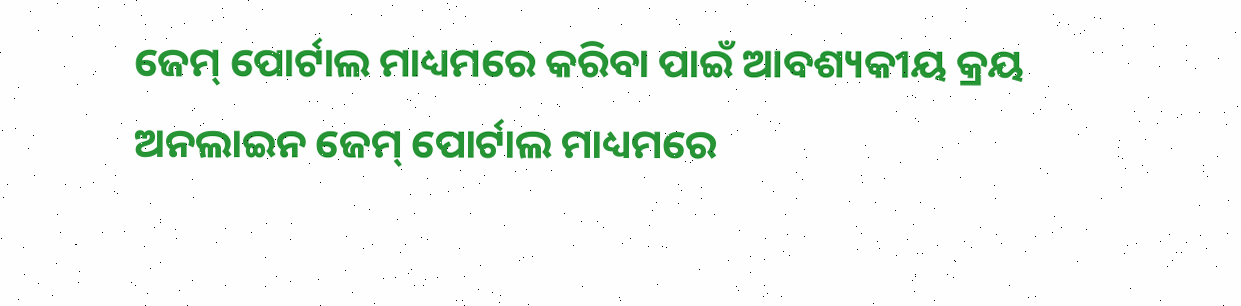ଜେମ୍ ପୋର୍ଟାଲ ମାଧ୍ୟମରେ କରିବା ପାଇଁ ଆବଶ୍ୟକୀୟ କ୍ରୟ ଅନଲାଇନ ଜେମ୍ ପୋର୍ଟାଲ ମାଧ୍ୟମରେ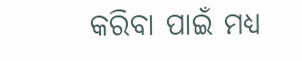କରିବା ପାଇଁ ମଧ୍ୟ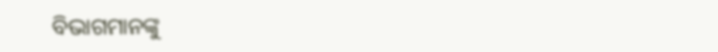ବିଭାଗମାନଙ୍କୁ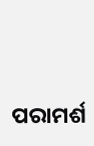ପରାମର୍ଶ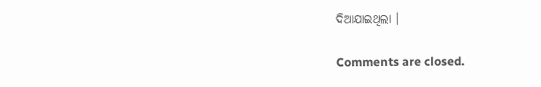ଦିଆଯାଇଥିଲା ।

Comments are closed.